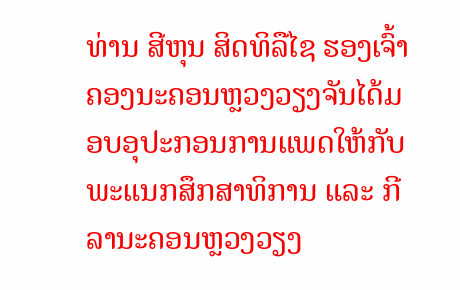ທ່ານ ສີຫຸນ ສິດທິລືໄຊ ຮອງເຈົ້າຄອງນະຄອນຫຼວງວຽງຈັນໄດ້ມອບອຸປະກອນການແພດໃຫ້ກັບພະແນກສຶກສາທິການ ແລະ ກີລານະຄອນຫຼວງວຽງ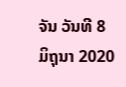ຈັນ ວັນທີ 8 ມິຖຸນາ 2020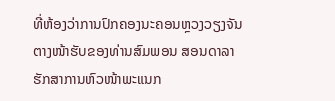ທີ່ຫ້ອງວ່າການປົກຄອງນະຄອນຫຼວງວຽງຈັນ ຕາງໜ້າຮັບຂອງທ່ານສົມພອນ ສອນດາລາ ຮັກສາການຫົວໜ້າພະແນກ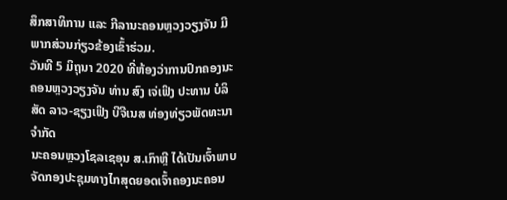ສຶກສາທິການ ແລະ ກີລານະຄອນຫຼວງວຽງຈັນ ມີພາກສ່ວນກ່ຽວຂ້ອງເຂົ້າຮ່ວມ.
ວັນທີ 5 ມິຖຸນາ 2020 ທີ່ຫ້ອງວ່າການປົກຄອງນະຄອນຫຼວງວຽງຈັນ ທ່ານ ສົງ ເຈ່ເຟິງ ປະທານ ບໍລິສັດ ລາວ-ຊຽງເຟິງ ບີຈີເນສ ທ່ອງທ່ຽວພັດທະນາຈໍາກັດ
ນະຄອນຫຼວງໂຊລເຊອຸນ ສ.ເກົາຫຼີ ໄດ້ເປັນເຈົ້າພາບຈັດກອງປະຊຸມທາງໄກສຸດຍອດເຈົ້າຄອງນະຄອນ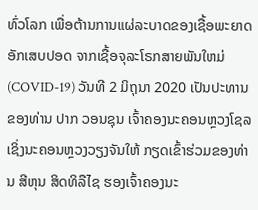ທົ່ວໂລກ ເພື່ອຕ້ານການແຜ່ລະບາດຂອງເຊື້ອພະຍາດອັກເສບປອດ ຈາກເຊື້ອຈຸລະໂຣກສາຍພັນໃຫມ່ (COVID-19) ວັນທີ 2 ມິຖຸນາ 2020 ເປັນປະທານຂອງທ່ານ ປາກ ວອນຊຸນ ເຈົ້າຄອງນະຄອນຫຼວງໂຊລ ເຊິ່ງນະຄອນຫຼວງວຽງຈັນໃຫ້ ກຽດເຂົ້າຮ່ວມຂອງທ່ານ ສີຫຸນ ສິດທິລືໄຊ ຮອງເຈົ້າຄອງນະ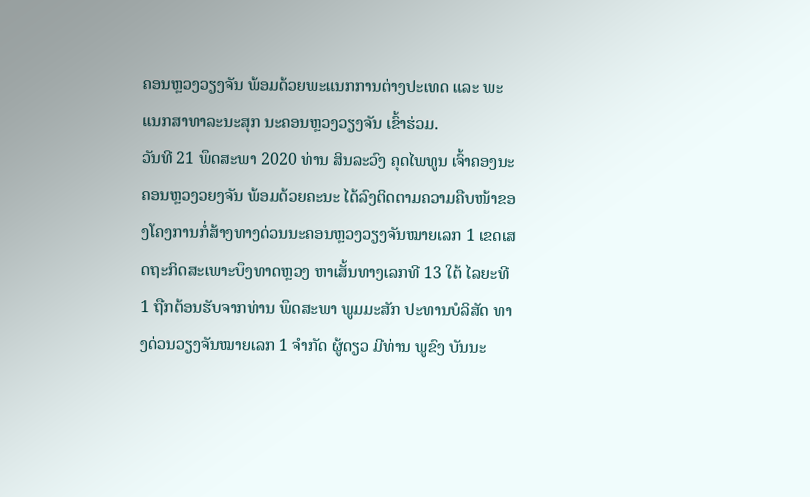ຄອນຫຼວງວຽງຈັນ ພ້ອມດ້ວຍພະແນກການຕ່າງປະເທດ ແລະ ພະແນກສາທາລະນະສຸກ ນະຄອນຫຼວງວຽງຈັນ ເຂົ້າຮ່ວມ.
ວັນທີ 21 ພຶດສະພາ 2020 ທ່ານ ສິນລະວົງ ຄຸດໄພທູນ ເຈົ້າຄອງນະຄອນຫຼວງວຍງຈັນ ພ້ອມດ້ວຍຄະນະ ໄດ້ລົງຕິດຕາມຄວາມຄືບໜ້າຂອງໂຄງການກໍ່ສ້າງທາງດ່ວນນະຄອນຫຼວງວຽງຈັນໝາຍເລກ 1 ເຂດເສດຖະກິດສະເພາະບຶງທາດຫຼວງ ຫາເສັ້ນທາງເລກທີ 13 ໃຕ້ ໄລຍະທີ 1 ຖືກຕ້ອນຮັບຈາກທ່ານ ພຶດສະພາ ພູມມະສັກ ປະທານບໍລິສັດ ທາງດ່ວນວຽງຈັນໝາຍເລກ 1 ຈໍາກັດ ຜູ້ດຽວ ມີທ່ານ ພູຂົງ ບັນນະ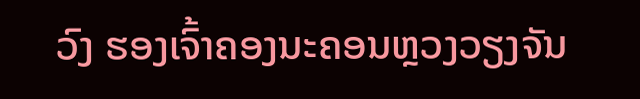ວົງ ຮອງເຈົ້າຄອງນະຄອນຫຼວງວຽງຈັນ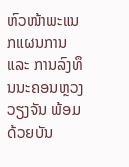ຫົວໜ້າພະແນກແຜນການ ແລະ ການລົງທຶນນະຄອນຫຼວງວຽງຈັນ ພ້ອມດ້ວຍບັນ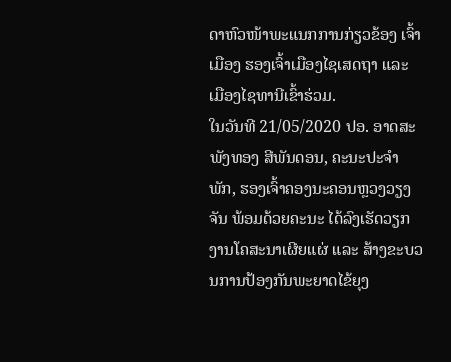ດາຫົວໜ້າພະແນກການກ່ຽວຂ້ອງ ເຈົ້າເມືອງ ຮອງເຈົ້າເມືອງໄຊເສດຖາ ແລະ ເມືອງໄຊທານີເຂົ້າຮ່ວມ.
ໃນວັນທີ 21/05/2020 ປອ. ອາດສະພັງທອງ ສີພັນດອນ, ຄະນະປະຈໍາພັກ, ຮອງເຈົ້າຄອງນະຄອນຫຼວງວຽງຈັນ ພ້ອມດ້ວຍຄະນະ ໄດ້ລົງເຮັດວຽກງານໂຄສະນາເຜີຍແຜ່ ແລະ ສ້າງຂະບວນການປ້ອງກັນພະຍາດໄຂ້ຍຸງ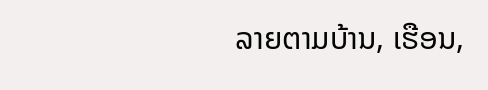ລາຍຕາມບ້ານ, ເຮືອນ,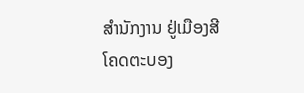ສໍານັກງານ ຢູ່ເມືອງສີໂຄດຕະບອງ